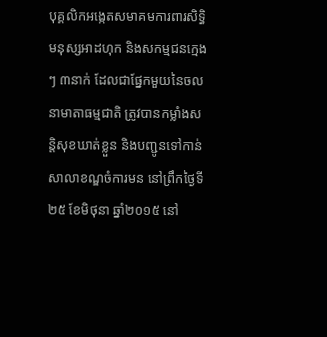បុគ្គលិកអង្កេតសមាគមការពារសិទ្ធិមនុស្សអាដហុក និងសកម្មជនក្មេងៗ ៣នាក់ ដែលជាផ្នែកមួយនៃចលនាមាតាធម្មជាតិ ត្រូវបានកម្លាំងសន្តិសុខឃាត់ខ្លួន និងបញ្ជូនទៅកាន់សាលាខណ្ឌចំការមន នៅព្រឹកថ្ងៃទី២៥ ខែមិថុនា ឆ្នាំ២០១៥ នៅ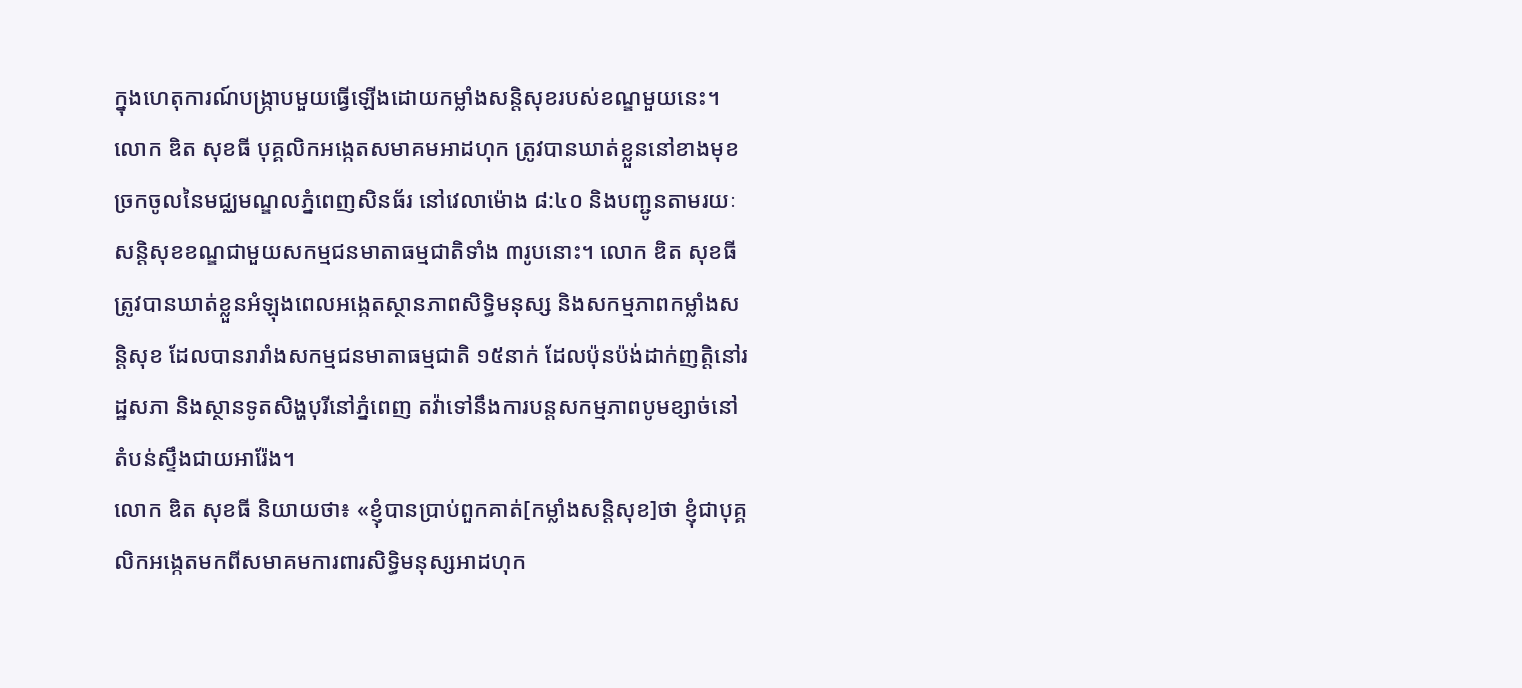ក្នុងហេតុការណ៍បង្ក្រាបមួយធ្វើឡើងដោយកម្លាំងសន្តិសុខរបស់ខណ្ឌមួយនេះ។
លោក ឌិត សុខធី បុគ្គលិកអង្កេតសមាគមអាដហុក ត្រូវបានឃាត់ខ្លួននៅខាងមុខច្រកចូលនៃមជ្ឈមណ្ឌលភ្នំពេញសិនធ័រ នៅវេលាម៉ោង ៨:៤០ និងបញ្ជូនតាមរយៈសន្តិសុខខណ្ឌជាមួយសកម្មជនមាតាធម្មជាតិទាំង ៣រូបនោះ។ លោក ឌិត សុខធី ត្រូវបានឃាត់ខ្លួនអំឡុងពេលអង្កេតស្ថានភាពសិទ្ធិមនុស្ស និងសកម្មភាពកម្លាំងសន្តិសុខ ដែលបានរារាំងសកម្មជនមាតាធម្មជាតិ ១៥នាក់ ដែលប៉ុនប៉ង់ដាក់ញត្តិនៅរដ្ឋសភា និងស្ថានទូតសិង្ហបុរីនៅភ្នំពេញ តវ៉ាទៅនឹងការបន្តសកម្មភាពបូមខ្សាច់នៅតំបន់ស្ទឹងជាយអារ៉ែង។
លោក ឌិត សុខធី និយាយថា៖ «ខ្ញុំបានប្រាប់ពួកគាត់[កម្លាំងសន្តិសុខ]ថា ខ្ញុំជាបុគ្គលិកអង្កេតមកពីសមាគមការពារសិទ្ធិមនុស្សអាដហុក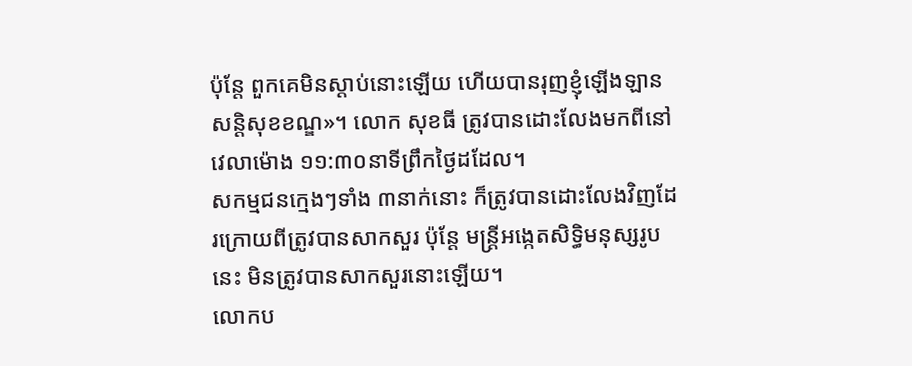ប៉ុន្តែ ពួកគេមិនស្ដាប់នោះឡើយ ហើយបានរុញខ្ញុំឡើងឡានសន្តិសុខខណ្ឌ»។ លោក សុខធី ត្រូវបានដោះលែងមកពីនៅវេលាម៉ោង ១១:៣០នាទីព្រឹកថ្ងៃដដែល។
សកម្មជនក្មេងៗទាំង ៣នាក់នោះ ក៏ត្រូវបានដោះលែងវិញដែរក្រោយពីត្រូវបានសាកសួរ ប៉ុន្តែ មន្ត្រីអង្កេតសិទ្ធិមនុស្សរូបនេះ មិនត្រូវបានសាកសួរនោះឡើយ។
លោកប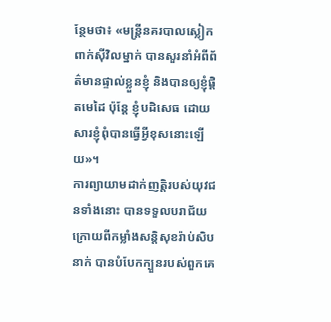ន្ថែមថា៖ «មន្ត្រីនគរបាលស្លៀកពាក់ស៊ីវិលម្នាក់ បានសួរនាំអំពីព័ត៌មានផ្ទាល់ខ្លួនខ្ញុំ និងបានឲ្យខ្ញុំផ្ដិតមេដៃ ប៉ុន្តែ ខ្ញុំបដិសេធ ដោយសារខ្ញុំពុំបានធ្វើអ្វីខុសនោះឡើយ»។
ការព្យាយាមដាក់ញត្តិរបស់យុវជនទាំងនោះ បានទទួលបរាជ័យ ក្រោយពីកម្លាំងសន្តិសុខរ៉ាប់សិបនាក់ បានបំបែកក្បួនរបស់ពួកគេ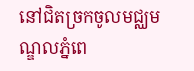នៅជិតច្រកចូលមជ្ឈមណ្ឌលភ្នំពេ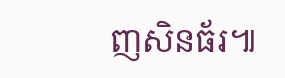ញសិនធ័រ៕